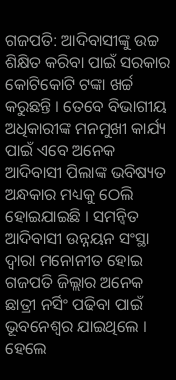ଗଜପତି: ଆଦିବାସୀଙ୍କୁ ଉଚ୍ଚ ଶିକ୍ଷିତ କରିବା ପାଇଁ ସରକାର କୋଟିକୋଟି ଟଙ୍କା ଖର୍ଚ୍ଚ କରୁଛନ୍ତି । ତେବେ ବିଭାଗୀୟ ଅଧିକାରୀଙ୍କ ମନମୁଖୀ କାର୍ଯ୍ୟ ପାଇଁ ଏବେ ଅନେକ ଆଦିବାସୀ ପିଲାଙ୍କ ଭବିଷ୍ୟତ ଅନ୍ଧକାର ମଧ୍ୟକୁ ଠେଲି ହୋଇଯାଇଛି । ସମନ୍ବିତ ଆଦିବାସୀ ଉନ୍ନୟନ ସଂସ୍ଥା ଦ୍ବାରା ମନୋନୀତ ହୋଇ ଗଜପତି ଜିଲ୍ଲାର ଅନେକ ଛାତ୍ରୀ ନର୍ସିଂ ପଢିବା ପାଇଁ ଭୂବନେଶ୍ବର ଯାଇଥିଲେ । ହେଲେ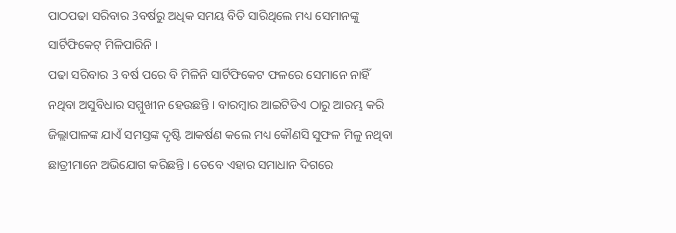ପାଠପଢା ସରିବାର 3ବର୍ଷରୁ ଅଧିକ ସମୟ ବିତି ସାରିଥିଲେ ମଧ୍ୟ ସେମାନଙ୍କୁ ସାର୍ଟିଫିକେଟ୍ ମିଳିପାରିନି ।
ପଢା ସରିବାର 3 ବର୍ଷ ପରେ ବି ମିଳିନି ସାର୍ଟିଫିକେଟ ଫଳରେ ସେମାନେ ନାହିଁ ନଥିବା ଅସୁବିଧାର ସମ୍ମୁଖୀନ ହେଉଛନ୍ତି । ବାରମ୍ବାର ଆଇଟିଡିଏ ଠାରୁ ଆରମ୍ଭ କରି ଜିଲ୍ଲାପାଳଙ୍କ ଯାଏଁ ସମସ୍ତଙ୍କ ଦୃଷ୍ଟି ଆକର୍ଷଣ କଲେ ମଧ୍ୟ କୌଣସି ସୁଫଳ ମିଳୁ ନଥିବା ଛାତ୍ରୀମାନେ ଅଭିଯୋଗ କରିଛନ୍ତି । ତେବେ ଏହାର ସମାଧାନ ଦିଗରେ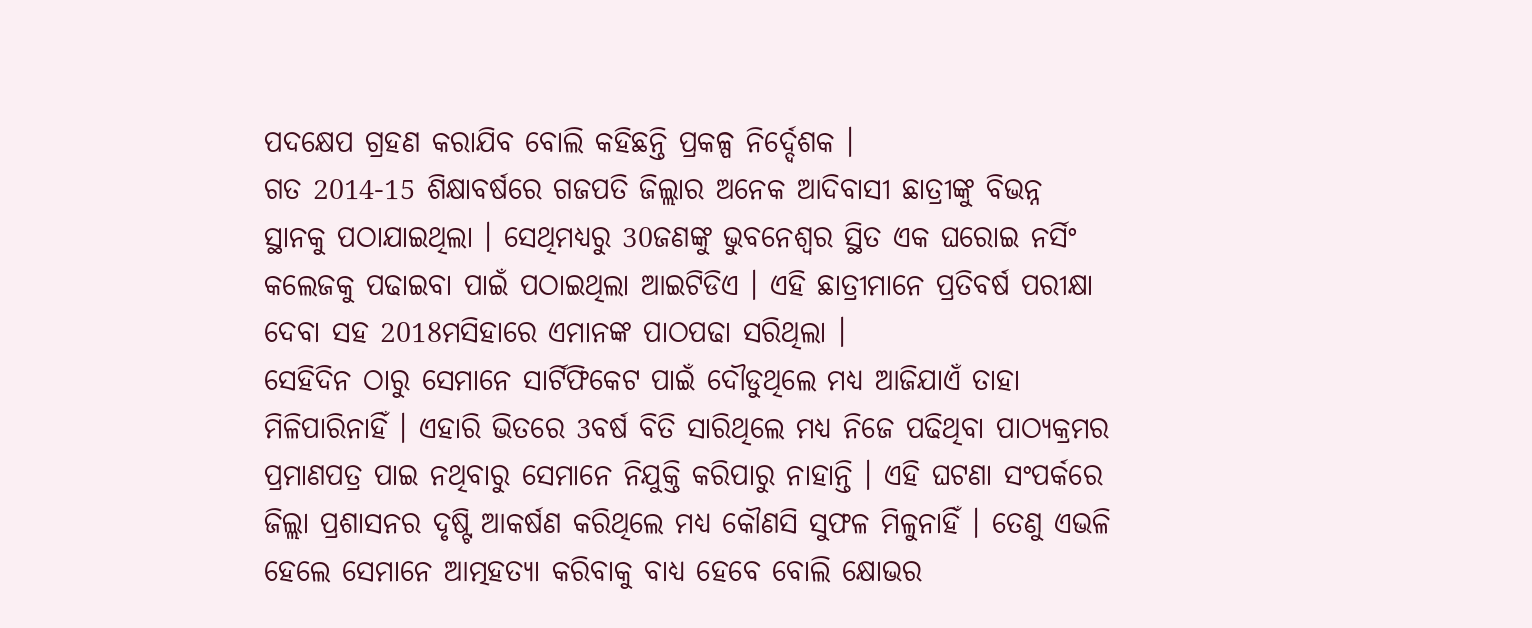ପଦକ୍ଷେପ ଗ୍ରହଣ କରାଯିବ ବୋଲି କହିଛନ୍ତି ପ୍ରକଳ୍ପ ନିର୍ଦ୍ଦେଶକ ।
ଗତ 2014-15 ଶିକ୍ଷାବର୍ଷରେ ଗଜପତି ଜିଲ୍ଲାର ଅନେକ ଆଦିବାସୀ ଛାତ୍ରୀଙ୍କୁ ବିଭନ୍ନ ସ୍ଥାନକୁ ପଠାଯାଇଥିଲା । ସେଥିମଧ୍ୟରୁ 30ଜଣଙ୍କୁ ଭୁବନେଶ୍ବର ସ୍ଥିତ ଏକ ଘରୋଇ ନର୍ସିଂ କଲେଜକୁ ପଢାଇବା ପାଇଁ ପଠାଇଥିଲା ଆଇଟିଡିଏ । ଏହି ଛାତ୍ରୀମାନେ ପ୍ରତିବର୍ଷ ପରୀକ୍ଷା ଦେବା ସହ 2018ମସିହାରେ ଏମାନଙ୍କ ପାଠପଢା ସରିଥିଲା ।
ସେହିଦିନ ଠାରୁ ସେମାନେ ସାର୍ଟିଫିକେଟ ପାଇଁ ଦୌଡୁଥିଲେ ମଧ୍ୟ ଆଜିଯାଏଁ ତାହା ମିଳିପାରିନାହିଁ । ଏହାରି ଭିତରେ 3ବର୍ଷ ବିତି ସାରିଥିଲେ ମଧ୍ୟ ନିଜେ ପଢିଥିବା ପାଠ୍ୟକ୍ରମର ପ୍ରମାଣପତ୍ର ପାଇ ନଥିବାରୁ ସେମାନେ ନିଯୁକ୍ତି କରିପାରୁ ନାହାନ୍ତି । ଏହି ଘଟଣା ସଂପର୍କରେ ଜିଲ୍ଲା ପ୍ରଶାସନର ଦୃଷ୍ଟି ଆକର୍ଷଣ କରିଥିଲେ ମଧ୍ୟ କୌଣସି ସୁଫଳ ମିଳୁନାହିଁ । ତେଣୁ ଏଭଳି ହେଲେ ସେମାନେ ଆତ୍ମହତ୍ୟା କରିବାକୁ ବାଧ୍ୟ ହେବେ ବୋଲି କ୍ଷୋଭର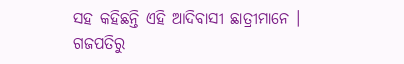ସହ କହିଛନ୍ତି ଏହି ଆଦିବାସୀ ଛାତ୍ରୀମାନେ ।
ଗଜପତିରୁ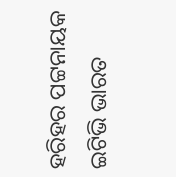ହରିହର ପଟ୍ଟନାୟକ ଇଟିଭି ଭାରତ